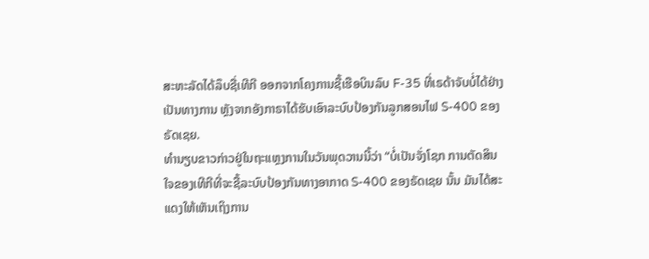ສະຫະລັດໄດ້ລຶບຊື່ເທີກີ ອອກຈາກໂຄງການຊື້ເຮືອບິນລົບ F-35 ທີ່ເຣດ້າຈັບບໍ່ໄດ້ຢ່າງ
ເປັນທາງການ ຫຼັງຈາກອັງກາຣາໄດ້ຮັບເອົາລະບົບປ້ອງກັນລູກສອນໄຟ S-400 ຂອງ
ຣັດເຊຍ.
ທຳນຽບຂາວກ່າວຢູ່ໃນຖະແຫຼງການໃນວັນພຸດວານນີ້ວ່າ “ບໍ່ເປັນຈັ່ງໂຊກ ການຕັດສິນ
ໃຈຂອງເທີກີທີ່ຈະຊື້ລະບົບປ້ອງກັນທາງອາກາດ S-400 ຂອງຣັດເຊຍ ນັ້ນ ມັນໄດ້ສະ
ແດງໃຫ້ເຫັນເຖິງການ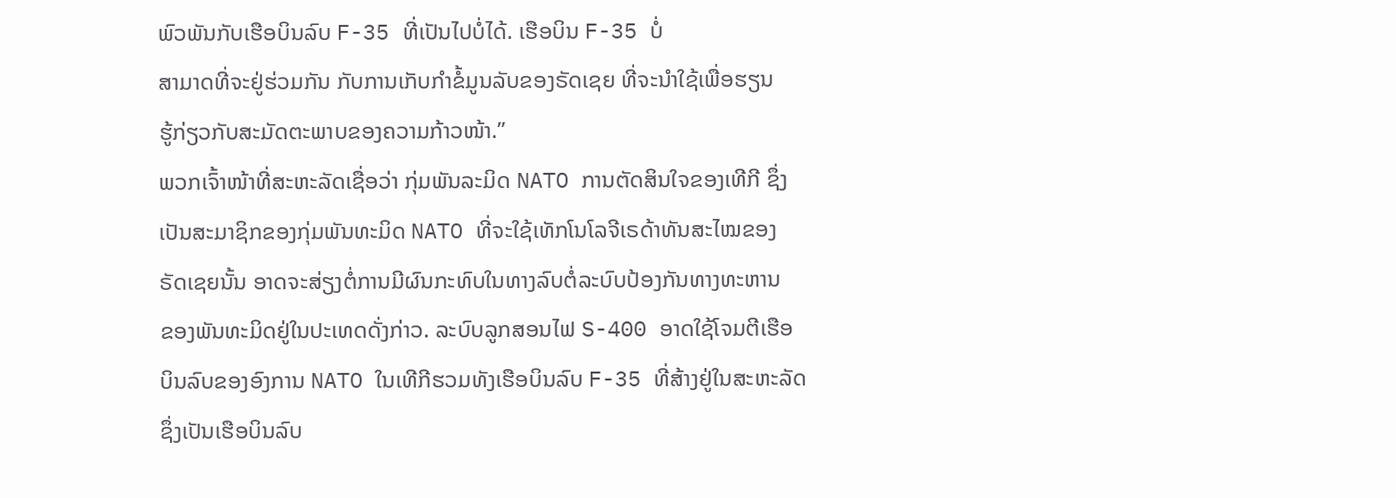ພົວພັນກັບເຮືອບິນລົບ F-35 ທີ່ເປັນໄປບໍ່ໄດ້. ເຮືອບິນ F-35 ບໍ່
ສາມາດທີ່ຈະຢູ່ຮ່ວມກັນ ກັບການເກັບກຳຂໍ້ມູນລັບຂອງຣັດເຊຍ ທີ່ຈະນຳໃຊ້ເພື່ອຮຽນ
ຮູ້ກ່ຽວກັບສະມັດຕະພາບຂອງຄວາມກ້າວໜ້າ.”
ພວກເຈົ້າໜ້າທີ່ສະຫະລັດເຊື່ອວ່າ ກຸ່ມພັນລະມິດ NATO ການຕັດສິນໃຈຂອງເທີກີ ຊຶ່ງ
ເປັນສະມາຊິກຂອງກຸ່ມພັນທະມິດ NATO ທີ່ຈະໃຊ້ເທັກໂນໂລຈີເຣດ້າທັນສະໄໝຂອງ
ຣັດເຊຍນັ້ນ ອາດຈະສ່ຽງຕໍ່ການມີຜົນກະທົບໃນທາງລົບຕໍ່ລະບົບປ້ອງກັນທາງທະຫານ
ຂອງພັນທະມິດຢູ່ໃນປະເທດດັ່ງກ່າວ. ລະບົບລູກສອນໄຟ S-400 ອາດໃຊ້ໂຈມຕີເຮືອ
ບິນລົບຂອງອົງການ NATO ໃນເທີກີຮວມທັງເຮືອບິນລົບ F-35 ທີ່ສ້າງຢູ່ໃນສະຫະລັດ
ຊຶ່ງເປັນເຮືອບິນລົບ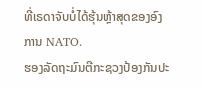ທີ່ເຣດາຈັບບໍ່ໄດ້ຮຸ້ນຫຼ້າສຸດຂອງອົງການ NATO.
ຮອງລັດຖະມົນຕີກະຊວງປ້ອງກັນປະ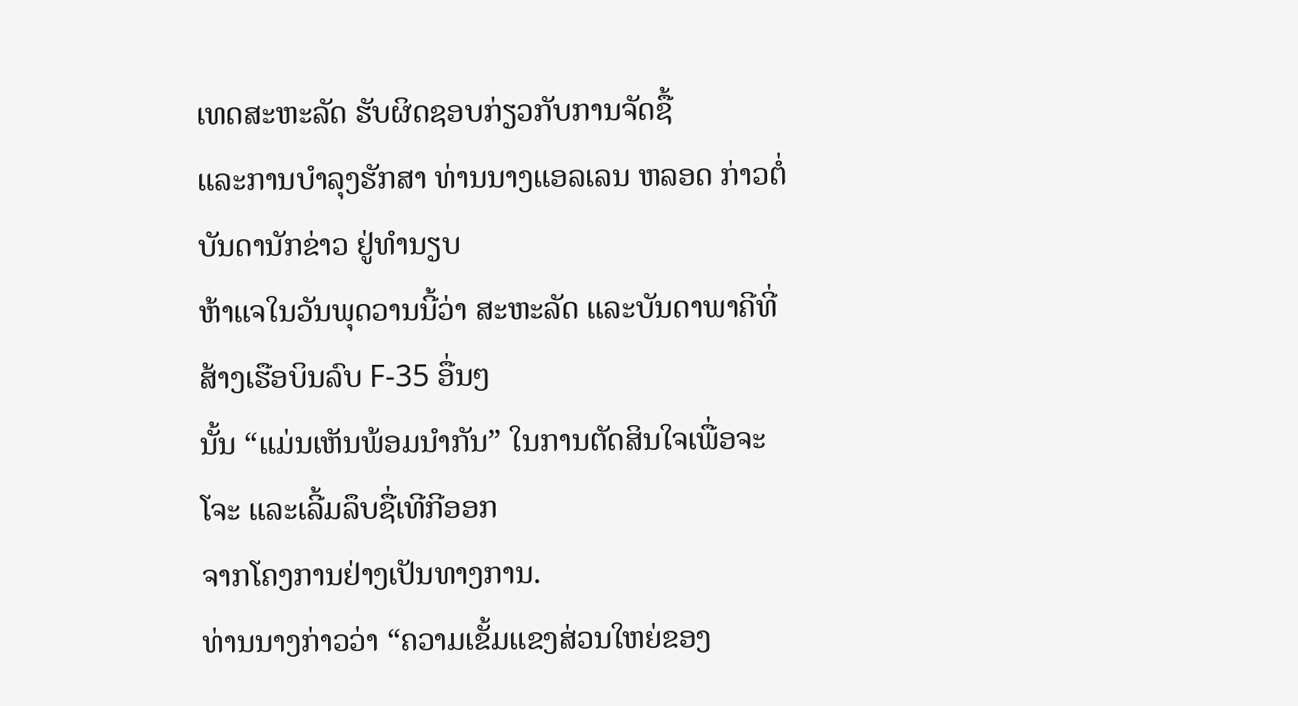ເທດສະຫະລັດ ຮັບຜິດຊອບກ່ຽວກັບການຈັດຊື້
ແລະການບຳລຸງຮັກສາ ທ່ານນາງແອລເລນ ຫລອດ ກ່າວຕໍ່ບັນດານັກຂ່າວ ຢູ່ທຳນຽບ
ຫ້າແຈໃນວັນພຸດວານນີ້ວ່າ ສະຫະລັດ ແລະບັນດາພາຄີທີ່ສ້າງເຮືອບິນລົບ F-35 ອື່ນໆ
ນັ້ນ “ແມ່ນເຫັນພ້ອມນຳກັນ” ໃນການຕັດສິນໃຈເພື່ອຈະໂຈະ ແລະເລີ້ມລຶບຊື່ເທີກີອອກ
ຈາກໂຄງການຢ່າງເປັນທາງການ.
ທ່ານນາງກ່າວວ່າ “ຄວາມເຂັ້ມແຂງສ່ວນໃຫຍ່ຂອງ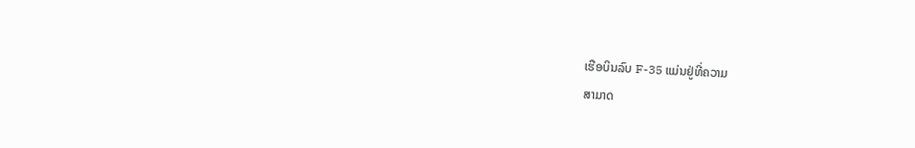ເຮືອບິນລົບ F-35 ແມ່ນຢູ່ທີ່ຄວາມ
ສາມາດ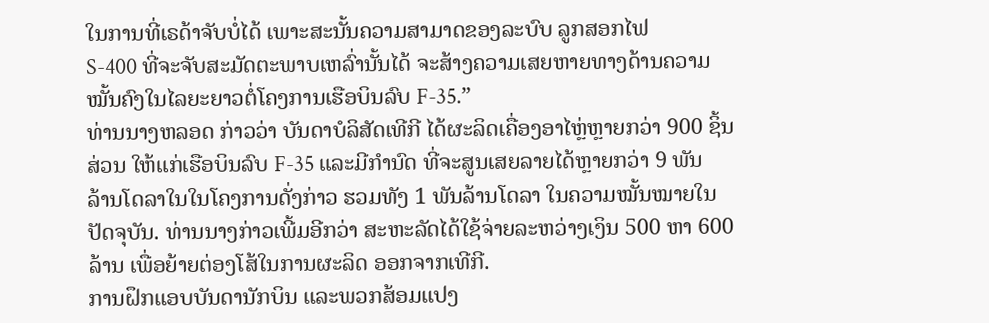ໃນການທີ່ເຣດ້າຈັບບໍ່ໄດ້ ເພາະສະນັ້ນຄວາມສາມາດຂອງລະບົບ ລູກສອກໄຟ
S-400 ທີ່ຈະຈັບສະມັດຕະພາບເຫລົ່ານັ້ນໄດ້ ຈະສ້າງຄວາມເສຍຫາຍທາງດ້ານຄວາມ
ໝັ້ນຄົງໃນໄລຍະຍາວຕໍ່ໂຄງການເຮືອບິນລົບ F-35.”
ທ່ານນາງຫລອດ ກ່າວວ່າ ບັນດາບໍລິສັດເທີກີ ໄດ້ຜະລິດເຄື່ອງອາໄຫຼ່ຫຼາຍກວ່າ 900 ຊິ້ນ
ສ່ວນ ໃຫ້ແກ່ເຮືອບິນລົບ F-35 ແລະມີກຳນົດ ທີ່ຈະສູນເສຍລາຍໄດ້ຫຼາຍກວ່າ 9 ພັນ
ລ້ານໂດລາໃນໃນໂຄງການດັ່ງກ່າວ ຮວມທັງ 1 ພັນລ້ານໂດລາ ໃນຄວາມໝັ້ນໝາຍໃນ
ປັດຈຸບັນ. ທ່ານນາງກ່າວເພີ້ມອີກວ່າ ສະຫະລັດໄດ້ໃຊ້ຈ່າຍລະຫວ່າງເງິນ 500 ຫາ 600
ລ້ານ ເພື່ອຍ້າຍຕ່ອງໂສ້ໃນການຜະລິດ ອອກຈາກເທີກີ.
ການຝຶກແອບບັນດານັກບິນ ແລະພວກສ້ອມແປງ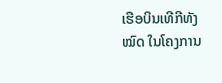ເຮືອບິນເທີກີທັງໝົດ ໃນໂຄງການ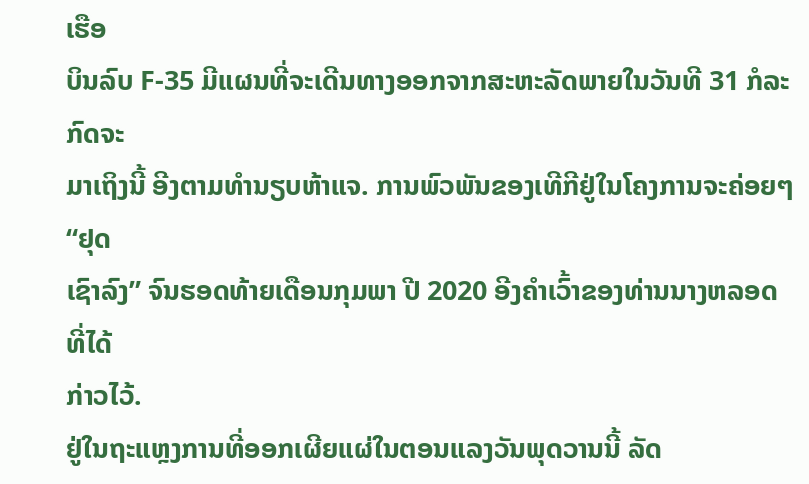ເຮືອ
ບິນລົບ F-35 ມີແຜນທີ່ຈະເດີນທາງອອກຈາກສະຫະລັດພາຍໃນວັນທີ 31 ກໍລະກົດຈະ
ມາເຖິງນີ້ ອີງຕາມທຳນຽບຫ້າແຈ. ການພົວພັນຂອງເທີກີຢູ່ໃນໂຄງການຈະຄ່ອຍໆ “ຢຸດ
ເຊົາລົງ” ຈົນຮອດທ້າຍເດືອນກຸມພາ ປີ 2020 ອີງຄຳເວົ້າຂອງທ່ານນາງຫລອດທີ່ໄດ້
ກ່າວໄວ້.
ຢູ່ໃນຖະແຫຼງການທີ່ອອກເຜີຍແຜ່ໃນຕອນແລງວັນພຸດວານນີ້ ລັດ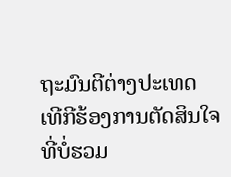ຖະມົນຕີຕ່າງປະເທດ
ເທີກີຮ້ອງການຕັດສິນໃຈ ທີ່ບໍ່ຮວມ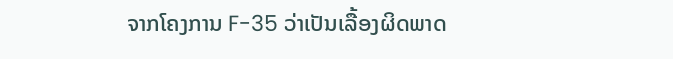ຈາກໂຄງການ F-35 ວ່າເປັນເລື້ອງຜິດພາດ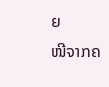ຍ
ໜີຈາກຄ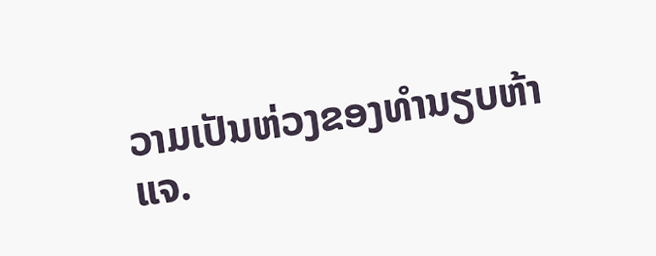ວາມເປັນຫ່ວງຂອງທຳນຽບຫ້າແຈ.